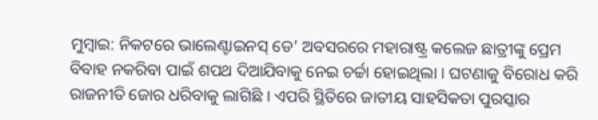ମୁମ୍ବାଇ: ନିକଟରେ ଭାଲେଣ୍ଟାଇନସ୍ ଡେ’ ଅବସରରେ ମହାରାଷ୍ଟ୍ର କଲେଜ ଛାତ୍ରୀଙ୍କୁ ପ୍ରେମ ବିବାହ ନକରିବା ପାଇଁ ଶପଥ ଦିଆଯିବାକୁ ନେଇ ଚର୍ଚ୍ଚା ହୋଇଥିଲା । ଘଟଣାକୁ ବିରୋଧ କରି ରାଜନୀତି ଜୋର ଧରିବାକୁ ଲାଗିଛି । ଏପରି ସ୍ଥିତିରେ ଜାତୀୟ ସାହସିକତା ପୁରସ୍କାର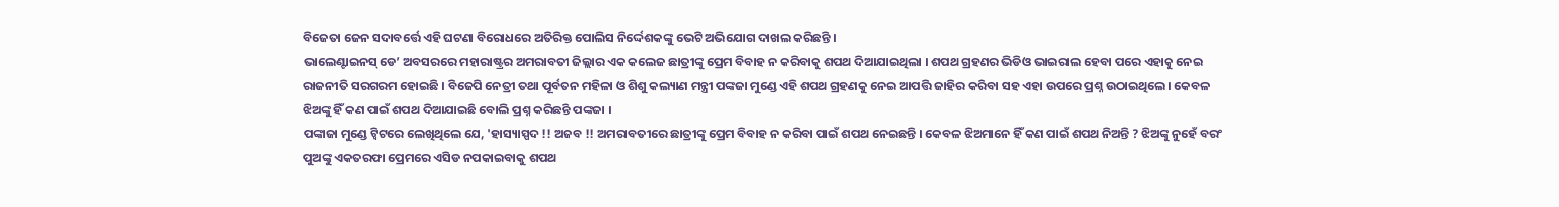ବିଜେତା ଜେନ ସଦାବର୍ତ୍ତେ ଏହି ଘଟଣା ବିରୋଧରେ ଅତିରିକ୍ତ ପୋଲିସ ନିର୍ଦ୍ଦେଶକଙ୍କୁ ଭେଟି ଅଭିଯୋଗ ଦାଖଲ କରିଛନ୍ତି ।
ଭାଲେଣ୍ଟାଇନସ୍ ଡେ’ ଅବସରରେ ମହାରାଷ୍ଟ୍ରର ଅମରାବତୀ ଜିଲ୍ଲାର ଏକ କଲେଜ ଛାତ୍ରୀଙ୍କୁ ପ୍ରେମ ବିବାହ ନ କରିବାକୁ ଶପଥ ଦିଆଯାଇଥିଲା । ଶପଥ ଗ୍ରହଣର ଭିଡିଓ ଭାଇରାଲ ହେବା ପରେ ଏହାକୁ ନେଇ ରାଜନୀତି ସରଗରମ ହୋଇଛି । ବିଜେପି ନେତ୍ରୀ ତଥା ପୂର୍ବତନ ମହିଳା ଓ ଶିଶୁ କଲ୍ୟାଣ ମନ୍ତ୍ରୀ ପଙ୍କଜା ମୁଣ୍ଡେ ଏହି ଶପଥ ଗ୍ରହଣକୁ ନେଇ ଆପତ୍ତି ଜାହିର କରିବା ସହ ଏହା ଉପରେ ପ୍ରଶ୍ନ ଉଠାଇଥିଲେ । କେବଳ ଝିଅଙ୍କୁ ହିଁ କଣ ପାଇଁ ଶପଥ ଦିଆଯାଇଛି ବୋଲି ପ୍ରଶ୍ନ କରିଛନ୍ତି ପଙ୍କଜା ।
ପଙ୍କାଜା ମୁଣ୍ଡେ ଟ୍ବିଟରେ ଲେଖିଥିଲେ ଯେ, 'ହାସ୍ୟାସ୍ପଦ !! ଅଜବ !! ଅମରାବତୀରେ ଛାତ୍ରୀଙ୍କୁ ପ୍ରେମ ବିବାହ ନ କରିବା ପାଇଁ ଶପଥ ନେଇଛନ୍ତି । କେବଳ ଝିଅମାନେ ହିଁ କଣ ପାଇଁ ଶପଥ ନିଅନ୍ତି ? ଝିଅଙ୍କୁ ନୁହେଁ ବରଂ ପୁଅଙ୍କୁ ଏକତରଫା ପ୍ରେମରେ ଏସିଡ ନପକାଇବାକୁ ଶପଥ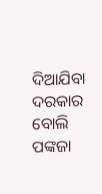ଦିଆଯିବା ଦରକାର ବୋଲି ପଙ୍କଜା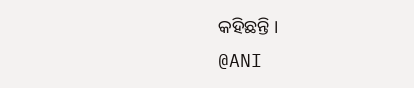କହିଛନ୍ତି ।
@ANI